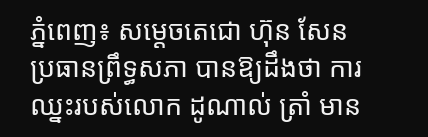ភ្នំពេញ៖ សម្ដេចតេជោ ហ៊ុន សែន ប្រធានព្រឹទ្ធសភា បានឱ្យដឹងថា ការឈ្នះរបស់លោក ដូណាល់ ត្រាំ មាន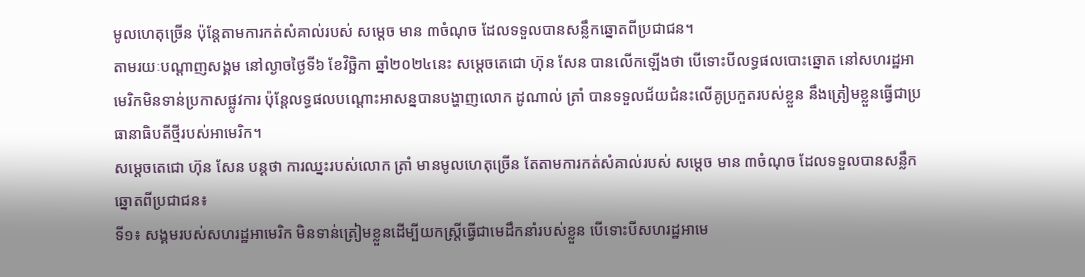មូលហេតុច្រើន ប៉ុន្ដែតាមការកត់សំគាល់របស់ សម្ដេច មាន ៣ចំណុច ដែលទទួលបានសន្លឹកឆ្នោតពីប្រជាជន។
តាមរយៈបណ្ដាញសង្គម នៅល្ងាចថ្ងៃទី៦ ខែវិច្ឆិកា ឆ្នាំ២០២៤នេះ សម្ដេចតេជោ ហ៊ុន សែន បានលើកឡើងថា បើទោះបីលទ្ធផលបោះឆ្នោត នៅសហរដ្ឋអាមេរិកមិនទាន់ប្រកាសផ្លូវការ ប៉ុន្តែលទ្ធផលបណ្តោះអាសន្នបានបង្ហាញលោក ដូណាល់ ត្រាំ បានទទួលជ័យជំនះលើគូប្រកួតរបស់ខ្លួន នឹងត្រៀមខ្លួនធ្វើជាប្រធានាធិបតីថ្មីរបស់អាមេរិក។
សម្ដេចតេជោ ហ៊ុន សែន បន្ដថា ការឈ្នះរបស់លោក ត្រាំ មានមូលហេតុច្រើន តែតាមការកត់សំគាល់របស់ សម្ដេច មាន ៣ចំណុច ដែលទទួលបានសន្លឹកឆ្នោតពីប្រជាជន៖
ទី១៖ សង្គមរបស់សហរដ្ឋអាមេរិក មិនទាន់ត្រៀមខ្លួនដើម្បីយកស្រ្តីធ្វើជាមេដឹកនាំរបស់ខ្លួន បើទោះបីសហរដ្ឋអាមេ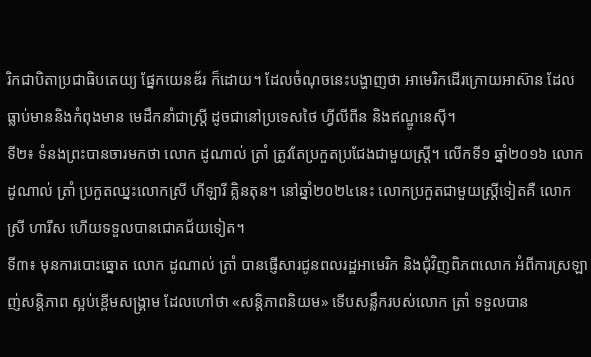រិកជាបិតាប្រជាធិបតេយ្យ ផ្នែកយេនឌ័រ ក៏ដោយ។ ដែលចំណុចនេះបង្ហាញថា អាមេរិកដើរក្រោយអាស៊ាន ដែលធ្លាប់មាននិងកំពុងមាន មេដឹកនាំជាស្រ្តី ដូចជានៅប្រទេសថៃ ហ្វីលីពីន និងឥណ្ឌូនេស៊ី។
ទី២៖ ទំនងព្រះបានចារមកថា លោក ដូណាល់ ត្រាំ ត្រូវតែប្រកួតប្រជែងជាមួយស្រ្តី។ លើកទី១ ឆ្នាំ២០១៦ លោក ដូណាល់ ត្រាំ ប្រកួតឈ្នះលោកស្រី ហីឡារី គ្លិនតុន។ នៅឆ្នាំ២០២៤នេះ លោកប្រកួតជាមួយស្ត្រីទៀតគឺ លោកស្រី ហារីស ហើយទទួលបានជោគជ័យទៀត។
ទី៣៖ មុនការបោះឆ្នោត លោក ដូណាល់ ត្រាំ បានផ្ញើសារជូនពលរដ្ឋអាមេរិក និងជុំវិញពិភពលោក អំពីការស្រឡាញ់សន្តិភាព ស្អប់ខ្ពើមសង្រ្គាម ដែលហៅថា «សន្តិភាពនិយម» ទើបសន្លឹករបស់លោក ត្រាំ ទទួលបាន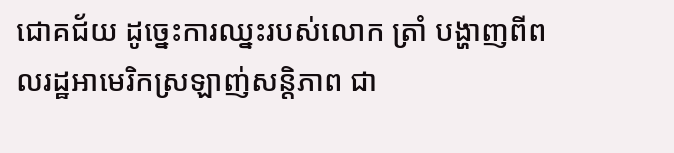ជោគជ័យ ដូច្នេះការឈ្នះរបស់លោក ត្រាំ បង្ហាញពីពលរដ្ឋអាមេរិកស្រឡាញ់សន្តិភាព ជា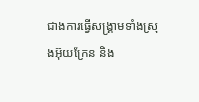ជាងការធ្វើសង្រ្គាមទាំងស្រុងអ៊ុយក្រែន និង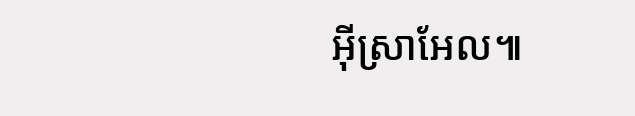អ៊ីស្រាអែល៕